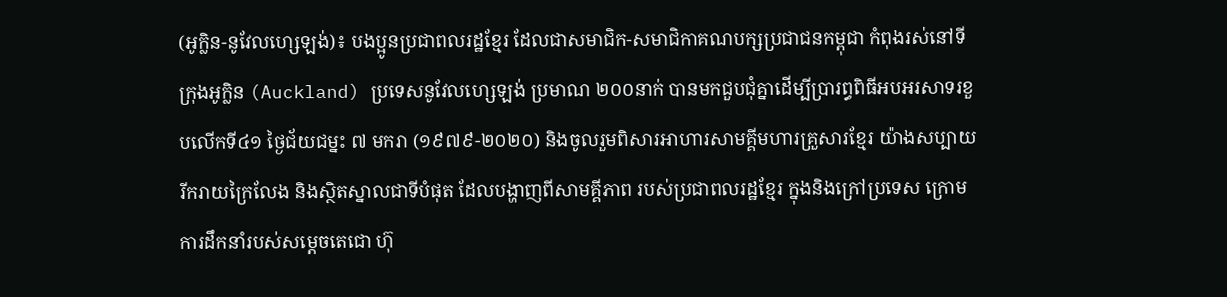(អូក្លិន-នូវែលហ្សេឡង់)៖ បងប្អូនប្រជាពលរដ្ឋខ្មែរ ដែលជាសមាជិក-សមាជិកាគណបក្សប្រជាជនកម្ពុជា កំពុងរស់នៅទីក្រុងអូក្លិន (Auckland) ប្រទេសនូវែលហ្សេឡង់ ប្រមាណ ២០០នាក់ បានមកជួបជុំគ្នាដើម្បីប្រារព្ធពិធីអបអរសាទរខួបលើកទី៤១ ថ្ងៃជ័យជម្នះ ៧ មករា (១៩៧៩-២០២០) និងចូលរួមពិសារអាហារសាមគ្គីមហារគ្រួសារខ្មែរ យ៉ាងសប្បាយរីករាយក្រៃលែង និងស្ថិតស្នាលជាទីបំផុត ដែលបង្ហាញពីសាមគ្គីភាព របស់ប្រជាពលរដ្ឋខ្មែរ ក្នុងនិងក្រៅប្រទេស ក្រោមការដឹកនាំរបស់សម្តេចតេជោ ហ៊ុ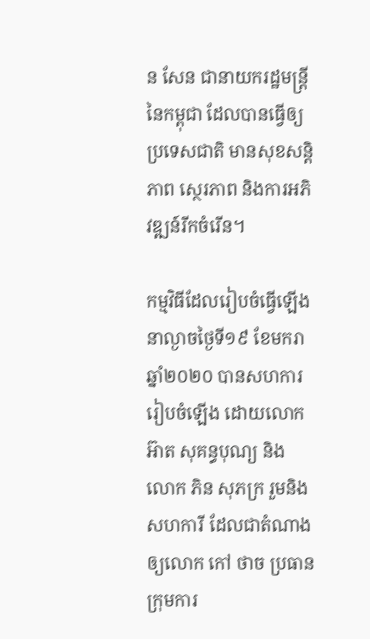ន សែន ជានាយករដ្ឋមន្ត្រី នៃកម្ពុជា ដែលបានធ្វើឲ្យប្រទេសជាតិ មានសុខសន្តិភាព ស្ថេរភាព និងការអភិវឌ្ឍន៍រីកចំរើន។

កម្មវិធីដែលរៀបចំធ្វើឡើង នាល្ងាចថ្ងៃទី១៩ ខែមករា ឆ្នាំ២០២០ បានសហការរៀបចំឡើង ដោយលោក អ៊ាត សុគន្ធបុណ្យ និង លោក ភិន សុភក្រ រួមនិងសហការី ដែលជាតំណាងឲ្យលោក កៅ ថាច ប្រធានក្រុមការ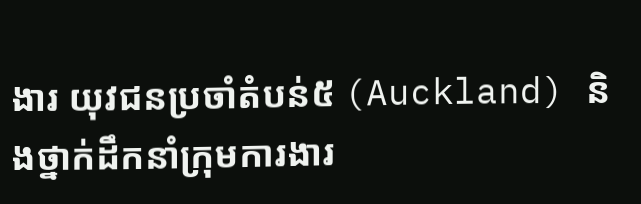ងារ យុវជនប្រចាំតំបន់៥ (Auckland) និងថ្នាក់ដឹកនាំក្រុមការងារ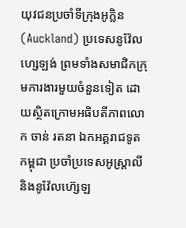យុវជនប្រចាំទីក្រុងអូក្លិន (Auckland) ប្រទេសនូវ៉ែលហ្សេឡង់ ព្រមទាំងសមាជិកក្រុមការងារមួយចំនួនទៀត ដោយស្ថិតក្រោមអធិបតីភាពលោក ចាន់ រតនា ឯកអគ្គរាជទូតកម្ពុជា ប្រចាំប្រទេសអូស្រ្តាលី និងនូវ៉ែលហ៊្សេឡ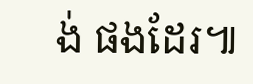ង់ ផងដែរ៕